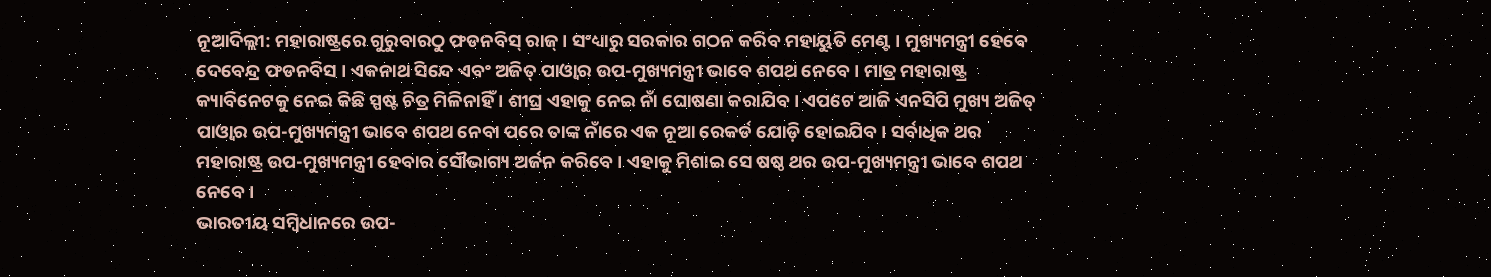ନୂଆଦିଲ୍ଲୀ: ମହାରାଷ୍ଟ୍ରରେ ଗୁରୁବାରଠୁ ଫଡନବିସ୍ ରାଜ୍ । ସଂଧ୍ୟାରୁ ସରକାର ଗଠନ କରିବ ମହାୟୁତି ମେଣ୍ଟ । ମୁଖ୍ୟମନ୍ତ୍ରୀ ହେବେ ଦେବେନ୍ଦ୍ର ଫଡନବିସ । ଏକନାଥ ସିନ୍ଦେ ଏବଂ ଅଜିତ୍ ପାଓ୍ବାର ଉପ-ମୁଖ୍ୟମନ୍ତ୍ରୀ ଭାବେ ଶପଥ ନେବେ । ମାତ୍ର ମହାରାଷ୍ଟ୍ର କ୍ୟାବିନେଟକୁ ନେଇ କିଛି ସ୍ପଷ୍ଟ ଚିତ୍ର ମିଳିନାହିଁ । ଶୀଘ୍ର ଏହାକୁ ନେଇ ନାଁ ଘୋଷଣା କରାଯିବ । ଏପଟେ ଆଜି ଏନସିପି ମୁଖ୍ୟ ଅଜିତ୍ ପାଓ୍ବାର ଉପ-ମୁଖ୍ୟମନ୍ତ୍ରୀ ଭାବେ ଶପଥ ନେବା ପରେ ତାଙ୍କ ନାଁରେ ଏକ ନୂଆ ରେକର୍ଡ ଯୋଡ଼ି ହୋଇଯିବ । ସର୍ବାଧିକ ଥର ମହାରାଷ୍ଟ୍ର ଉପ-ମୁଖ୍ୟମନ୍ତ୍ରୀ ହେବାର ସୌଭାଗ୍ୟ ଅର୍ଜନ କରିବେ । ଏହାକୁ ମିଶାଇ ସେ ଷଷ୍ଠ ଥର ଉପ-ମୁଖ୍ୟମନ୍ତ୍ରୀ ଭାବେ ଶପଥ ନେବେ ।
ଭାରତୀୟ ସମ୍ବିଧାନରେ ଉପ-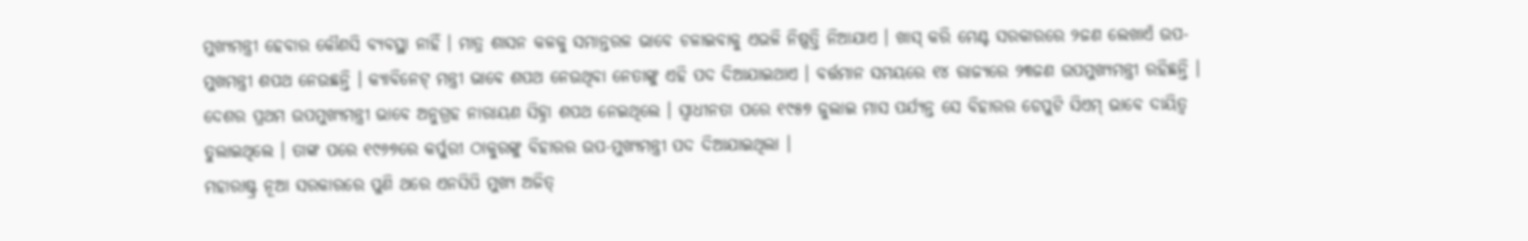ମୁଖ୍ୟମନ୍ତ୍ରୀ ହେବାର କୌଣସି ବ୍ୟବସ୍ଥା ନାହିଁ । ମାତ୍ର ଶାସନ କଳକୁ ସମାନ୍ତରଳ ଭାବେ ଚଳାଇବାକୁ ଏଭଳି ନିଷ୍ପତ୍ତି ନିଆଯାଏ । ଖାସ୍ କରି ମେଣ୍ଟ ସରକାରରେ ୨ଜଣ ଲେଖାଏଁ ଉପ-ମୁଖମନ୍ତ୍ରୀ ଶପଥ ନେଉଛନ୍ତି । କ୍ୟାବିନେଟ୍ ମନ୍ତ୍ରୀ ଭାବେ ଶପଥ ନେଉଥିବା ନେତାଙ୍କୁ ଏହି ପଦ ଦିଆଯାଇଥାଏ । ବର୍ତ୍ତମାନ ସମୟରେ ୧୪ ରାଜ୍ୟରେ ୨୩ଜଣ ଉପମୁଖ୍ୟମନ୍ତ୍ରୀ ରହିଛନ୍ତି । ଦେଶର ପ୍ରଥମ ଉପମୁଖ୍ୟମନ୍ତ୍ରୀ ଭାବେ ଅନୁଗ୍ରହ ନାରାୟଣ ସିହ୍ନା ଶପଥ ନେଇଥିଲେ । ସ୍ବାଧୀନତା ପରେ ୧୯୫୭ ଜୁଲାଇ ମାସ ପର୍ଯ୍ୟନ୍ତ ସେ ବିହାରର ଡେପୁଟି ସିଏମ୍ ଭାବେ ଦାୟିତ୍ବ ତୁଲାଇଥିଲେ । ତାଙ୍କ ପରେ ୧୯୬୭ରେ କର୍ପୁରୀ ଠାକୁରଙ୍କୁ ବିହାରର ଉପ-ମୁଖ୍ୟମନ୍ତ୍ରୀ ପଦ ଦିଆଯାଇଥିଲା ।
ମହାରାଷ୍ଟ୍ର ନୂଆ ସରକାରରେ ପୁଣି ଥରେ ଏନସିପି ମୁଖ୍ୟ ଅଜିତ୍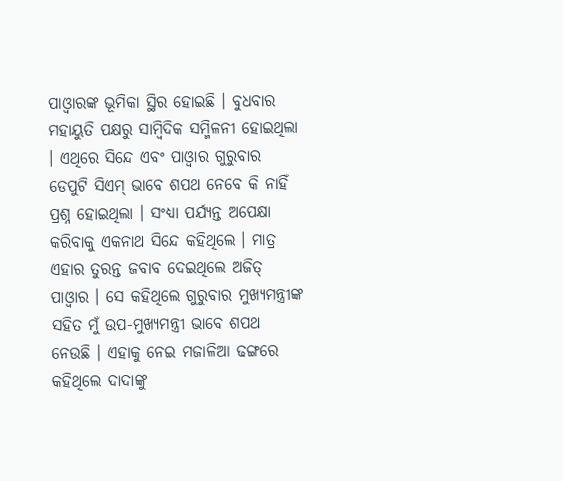ପାଓ୍ବାରଙ୍କ ଭୂମିକା ସ୍ଥିର ହୋଇଛି । ବୁଧବାର ମହାୟୁତି ପକ୍ଷରୁ ସାମ୍ବିଦିକ ସମ୍ମିଳନୀ ହୋଇଥିଲା । ଏଥିରେ ସିନ୍ଦେ ଏବଂ ପାଓ୍ବାର ଗୁରୁବାର ଡେପୁଟି ସିଏମ୍ ଭାବେ ଶପଥ ନେବେ କି ନାହିଁ ପ୍ରଶ୍ନ ହୋଇଥିଲା । ସଂଧ୍ୟା ପର୍ଯ୍ୟନ୍ତ ଅପେକ୍ଷା କରିବାକୁ ଏକନାଥ ସିନ୍ଦେ କହିଥିଲେ । ମାତ୍ର ଏହାର ତୁରନ୍ତ ଜବାବ ଦେଇଥିଲେ ଅଜିତ୍ ପାଓ୍ବାର । ସେ କହିଥିଲେ ଗୁରୁବାର ମୁଖ୍ୟମନ୍ତ୍ରୀଙ୍କ ସହିତ ମୁଁ ଉପ-ମୁଖ୍ୟମନ୍ତ୍ରୀ ଭାବେ ଶପଥ ନେଉଛି । ଏହାକୁ ନେଇ ମଜାଳିଆ ଢଙ୍ଗରେ କହିଥିଲେ ଦାଦାଙ୍କୁ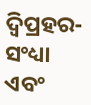ଦ୍ବିପ୍ରହର-ସଂଧ୍ୟା ଏବଂ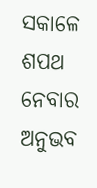ସକାଳେ ଶପଥ ନେବାର ଅନୁଭବ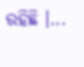ରହିଛି ।...